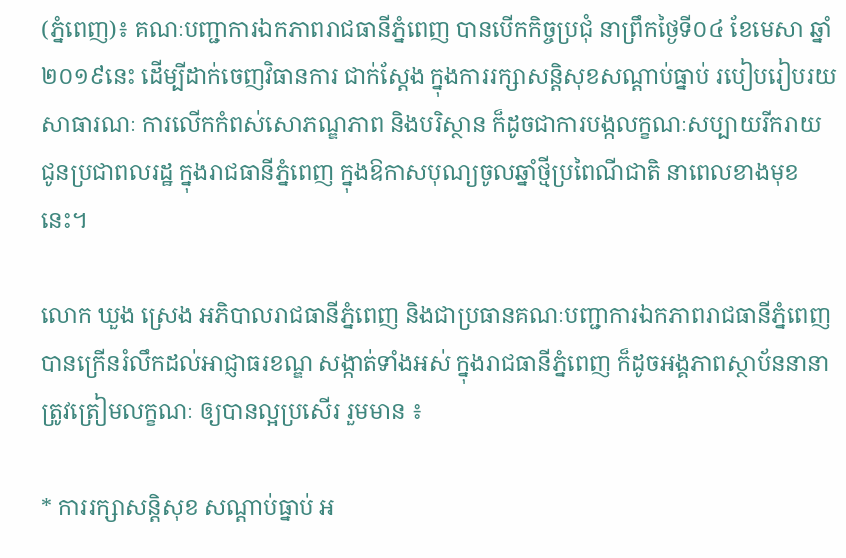(ភ្នំពេញ)៖ គណៈបញ្ជាការឯកភាពរាជធានីភ្នំពេញ បានបើកកិច្ចប្រជុំ នាព្រឹកថ្ងៃទី០៤ ខែមេសា ឆ្នាំ២០១៩នេះ ដើម្បីដាក់ចេញវិធានការ ជាក់ស្ដែង ក្នុងការរក្សាសន្តិសុខសណ្តាប់ធ្នាប់ របៀបរៀបរយសាធារណៈ ការលើកកំពស់សោភណ្ឌភាព និងបរិស្ថាន ក៏ដូចជាការបង្កលក្ខណៈសប្បាយរីករាយ ជូនប្រជាពលរដ្ឋ ក្នុងរាជធានីភ្នំពេញ ក្នុងឱកាសបុណ្យចូលឆ្នាំថ្មីប្រពៃណីជាតិ នាពេលខាងមុខនេះ។

លោក ឃួង ស្រេង អភិបាលរាជធានីភ្នំពេញ និងជាប្រធានគណៈបញ្ជាការឯកភាពរាជធានីភ្នំពេញ បានក្រើនរំលឹកដល់អាជ្ញាធរខណ្ឌ សង្កាត់ទាំងអស់ ក្នុងរាជធានីភ្នំពេញ ក៏ដូចអង្គភាពស្ថាប័ននានា ត្រូវត្រៀមលក្ខណៈ ឲ្យបានល្អប្រសើរ រួមមាន ៖

* ការរក្សាសន្តិសុខ សណ្តាប់ធ្នាប់ អ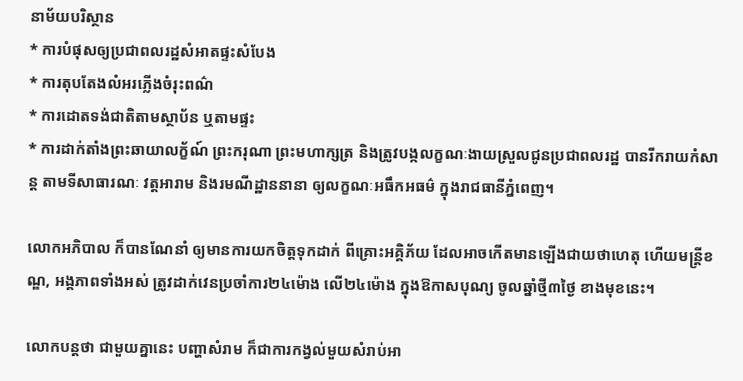នាម័យបរិស្ថាន
* ការបំផុសឲ្យប្រជាពលរដ្ឋសំអាតផ្ទះសំបែង
* ការតុបតែងលំអរភ្លើងចំរុះពណ៌
* ការដោតទង់ជាតិតាមស្ថាប័ន ឬតាមផ្ទះ
* ការដាក់តាំងព្រះឆាយាលក្ខ័ណ៍ ព្រះករុណា ព្រះមហាក្សត្រ និងត្រូវបង្កលក្ខណៈងាយស្រួលជូនប្រជាពលរដ្ឋ បានរីករាយកំសាន្ត តាមទីសាធារណៈ វត្តអារាម និងរមណីដ្ឋាននានា ឲ្យលក្ខណៈអធឹកអធម៌ ក្នុងរាជធានីភ្នំពេញ។

លោកអភិបាល ក៏បានណែនាំ ឲ្យមានការយកចិត្តទុកដាក់ ពីគ្រោះអគ្គិភ័យ ដែលអាចកើតមានឡើងជាយថាហេតុ ហើយមន្ត្រីខណ្ឌ, អង្គភាពទាំងអស់ ត្រូវដាក់វេនប្រចាំការ២៤ម៉ោង លើ២៤ម៉ោង ក្នុងឱកាសបុណ្យ ចូលឆ្នាំថ្មី៣ថ្ងៃ ខាងមុខនេះ។

លោកបន្ដថា ជាមួយគ្នានេះ បញ្ហាសំរាម ក៏ជាការកង្វល់មួយសំរាប់អា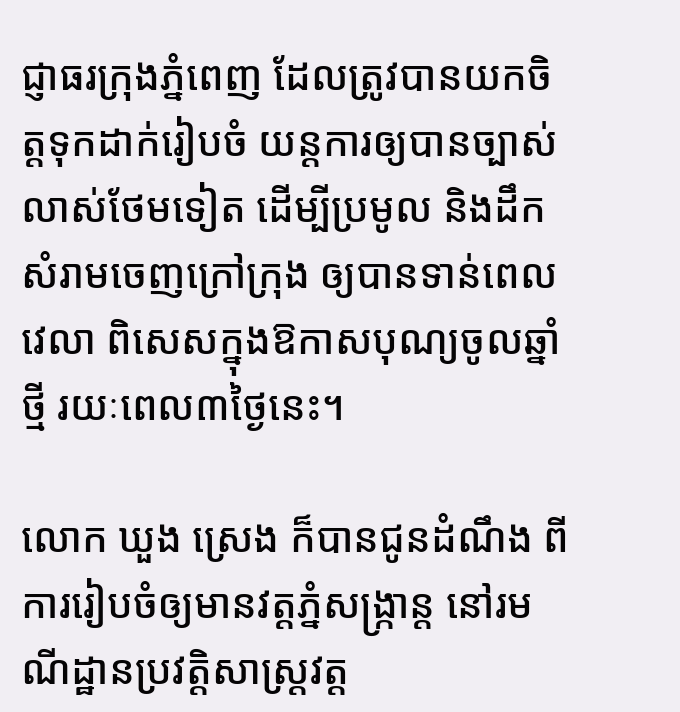ជ្ញាធរក្រុងភ្នំពេញ ដែលត្រូវបានយកចិត្តទុកដាក់រៀបចំ យន្តការឲ្យបានច្បាស់លាស់ថែមទៀត ដើម្បីប្រមូល និងដឹកសំរាមចេញក្រៅក្រុង ឲ្យបានទាន់ពេលវេលា ពិសេសក្នុងឱកាសបុណ្យចូលឆ្នាំថ្មី រយៈពេល៣ថ្ងៃនេះ។

លោក ឃួង ស្រេង ក៏បានជូនដំណឹង ពីការរៀបចំឲ្យមានវត្តភ្នំសង្ក្រាន្ត នៅរមណីដ្ឋានប្រវត្តិសាស្ត្រវត្ត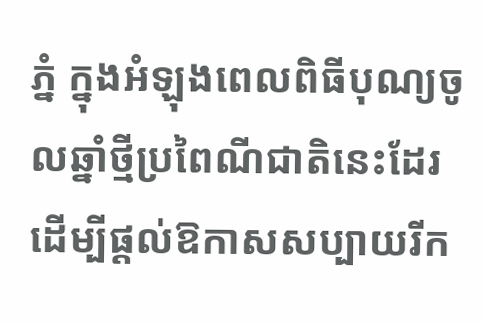ភ្នំ ក្នុងអំឡុងពេលពិធីបុណ្យចូលឆ្នាំថ្មីប្រពៃណីជាតិនេះដែរ ដើម្បីផ្តល់ឱកាសសប្បាយរីក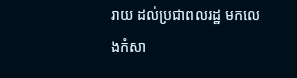រាយ ដល់ប្រជាពលរដ្ឋ មកលេងកំសា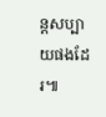ន្តសប្បាយផងដែរ៕